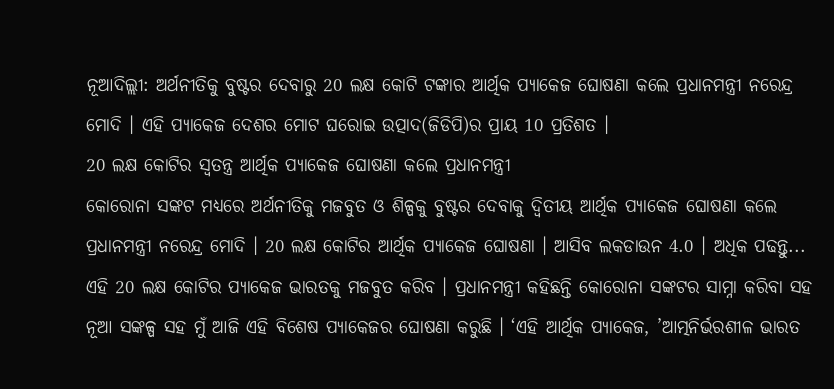ନୂଆଦିଲ୍ଲୀ: ଅର୍ଥନୀତିକୁ ବୁଷ୍ଟର ଦେବାରୁ 20 ଲକ୍ଷ କୋଟି ଟଙ୍କାର ଆର୍ଥିକ ପ୍ୟାକେଜ ଘୋଷଣା କଲେ ପ୍ରଧାନମନ୍ତ୍ରୀ ନରେନ୍ଦ୍ର ମୋଦି । ଏହି ପ୍ୟାକେଜ ଦେଶର ମୋଟ ଘରୋଇ ଉତ୍ପାଦ(ଜିଡିପି)ର ପ୍ରାୟ 10 ପ୍ରତିଶତ ।
20 ଲକ୍ଷ କୋଟିର ସ୍ବତନ୍ତ୍ର ଆର୍ଥିକ ପ୍ୟାକେଜ ଘୋଷଣା କଲେ ପ୍ରଧାନମନ୍ତ୍ରୀ
କୋରୋନା ସଙ୍କଟ ମଧ୍ୟରେ ଅର୍ଥନୀତିକୁ ମଜବୁତ ଓ ଶିଳ୍ପକୁ ବୁଷ୍ଟର ଦେବାକୁ ଦ୍ବିତୀୟ ଆର୍ଥିକ ପ୍ୟାକେଜ ଘୋଷଣା କଲେ ପ୍ରଧାନମନ୍ତ୍ରୀ ନରେନ୍ଦ୍ର ମୋଦି । 20 ଲକ୍ଷ କୋଟିର ଆର୍ଥିକ ପ୍ୟାକେଜ ଘୋଷଣା । ଆସିବ ଲକଡାଉନ 4.0 । ଅଧିକ ପଢନ୍ତୁ...
ଏହି 20 ଲକ୍ଷ କୋଟିର ପ୍ୟାକେଜ ଭାରତକୁ ମଜବୁତ କରିବ । ପ୍ରଧାନମନ୍ତ୍ରୀ କହିଛନ୍ତି କୋରୋନା ସଙ୍କଟର ସାମ୍ନା କରିବା ସହ ନୂଆ ସଙ୍କଳ୍ପ ସହ ମୁଁ ଆଜି ଏହି ବିଶେଷ ପ୍ୟାକେଜର ଘୋଷଣା କରୁଛି । ‘ଏହି ଆର୍ଥିକ ପ୍ୟାକେଜ, ’ଆତ୍ମନିର୍ଭରଶୀଳ ଭାରତ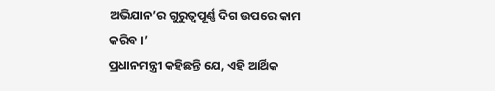ଅଭିଯାନ’ର ଗୁରୁତ୍ବପୂର୍ଣ୍ଣ ଦିଗ ଉପରେ କାମ କରିବ ।’
ପ୍ରଧାନମନ୍ତ୍ରୀ କହିଛନ୍ତି ଯେ, ଏହି ଆର୍ଥିକ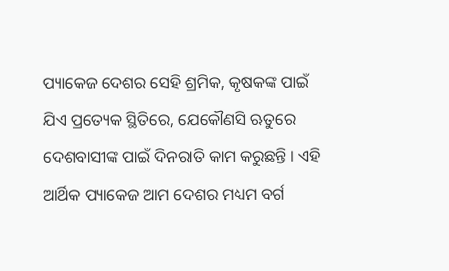ପ୍ୟାକେଜ ଦେଶର ସେହି ଶ୍ରମିକ, କୃଷକଙ୍କ ପାଇଁ ଯିଏ ପ୍ରତ୍ୟେକ ସ୍ଥିତିରେ, ଯେକୌଣସି ଋତୁରେ ଦେଶବାସୀଙ୍କ ପାଇଁ ଦିନରାତି କାମ କରୁଛନ୍ତି । ଏହି ଆର୍ଥିକ ପ୍ୟାକେଜ ଆମ ଦେଶର ମଧ୍ୟମ ବର୍ଗ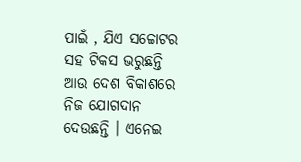ପାଇଁ , ଯିଏ ସଚ୍ଚୋଟର ସହ ଟିକସ ଭରୁଛନ୍ତି ଆଉ ଦେଶ ବିକାଶରେ ନିଜ ଯୋଗଦାନ ଦେଉଛନ୍ତି । ଏନେଇ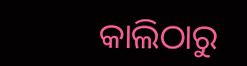କାଲିଠାରୁ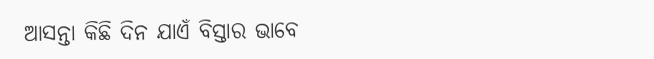ଆସନ୍ତା କିଛି ଦିନ ଯାଏଁ ବିସ୍ତାର ଭାବେ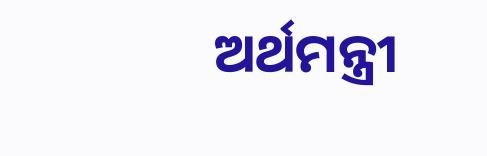ଅର୍ଥମନ୍ତ୍ରୀ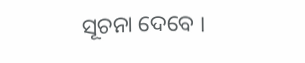ସୂଚନା ଦେବେ ।